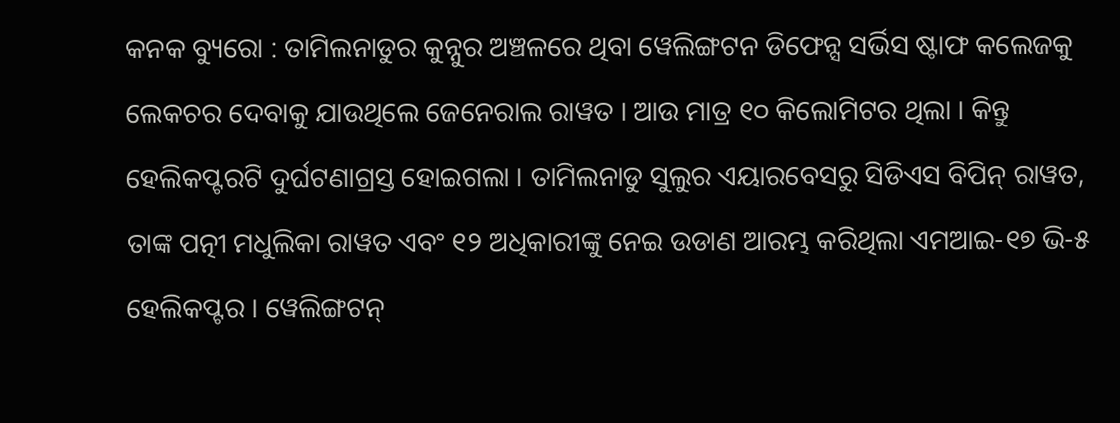କନକ ବ୍ୟୁରୋ : ତାମିଲନାଡୁର କୁନ୍ନୁର ଅଞ୍ଚଳରେ ଥିବା ୱେଲିଙ୍ଗଟନ ଡିଫେନ୍ସ ସର୍ଭିସ ଷ୍ଟାଫ କଲେଜକୁ ଲେକଚର ଦେବାକୁ ଯାଉଥିଲେ ଜେନେରାଲ ରାୱତ । ଆଉ ମାତ୍ର ୧୦ କିଲୋମିଟର ଥିଲା । କିନ୍ତୁ ହେଲିକପ୍ଟରଟି ଦୁର୍ଘଟଣାଗ୍ରସ୍ତ ହୋଇଗଲା । ତାମିଲନାଡୁ ସୁଲୁର ଏୟାରବେସରୁ ସିଡିଏସ ବିପିନ୍ ରାୱତ, ତାଙ୍କ ପତ୍ନୀ ମଧୁଲିକା ରାୱତ ଏବଂ ୧୨ ଅଧିକାରୀଙ୍କୁ ନେଇ ଉଡାଣ ଆରମ୍ଭ କରିଥିଲା ଏମଆଇ-୧୭ ଭି-୫ ହେଲିକପ୍ଟର । ୱେଲିଙ୍ଗଟନ୍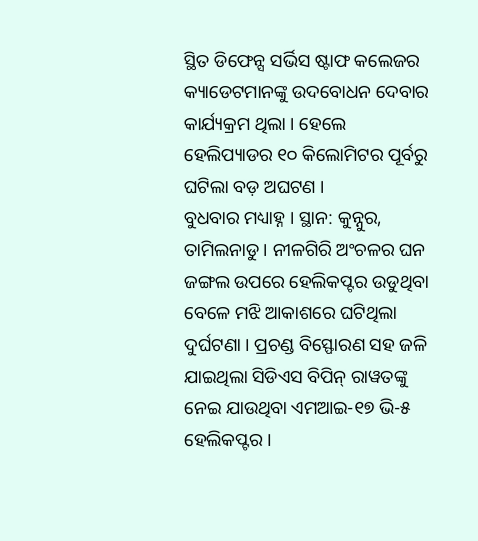ସ୍ଥିତ ଡିଫେନ୍ସ ସର୍ଭିସ ଷ୍ଟାଫ କଲେଜର କ୍ୟାଡେଟମାନଙ୍କୁ ଉଦବୋଧନ ଦେବାର କାର୍ଯ୍ୟକ୍ରମ ଥିଲା । ହେଲେ ହେଲିପ୍ୟାଡର ୧୦ କିଲୋମିଟର ପୂର୍ବରୁ ଘଟିଲା ବଡ଼ ଅଘଟଣ ।
ବୁଧବାର ମଧ୍ୟାହ୍ନ । ସ୍ଥାନ: କୁନ୍ନୁର, ତାମିଲନାଡୁ । ନୀଳଗିରି ଅଂଚଳର ଘନ ଜଙ୍ଗଲ ଉପରେ ହେଲିକପ୍ଟର ଉଡୁଥିବା ବେଳେ ମଝି ଆକାଶରେ ଘଟିଥିଲା ଦୁର୍ଘଟଣା । ପ୍ରଚଣ୍ଡ ବିସ୍ଫୋରଣ ସହ ଜଳି ଯାଇଥିଲା ସିଡିଏସ ବିପିନ୍ ରାୱତଙ୍କୁ ନେଇ ଯାଉଥିବା ଏମଆଇ-୧୭ ଭି-୫ ହେଲିକପ୍ଟର ।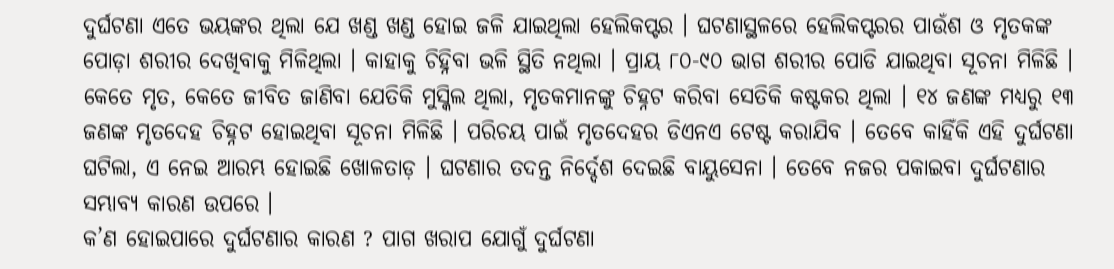ଦୁର୍ଘଟଣା ଏତେ ଭୟଙ୍କର ଥିଲା ଯେ ଖଣ୍ଡ ଖଣ୍ଡ ହୋଇ ଜଳି ଯାଇଥିଲା ହେଲିକପ୍ଟର । ଘଟଣାସ୍ଥଳରେ ହେଲିକପ୍ଟରର ପାଉଁଶ ଓ ମୃତକଙ୍କ ପୋଡ଼ା ଶରୀର ଦେଖିବାକୁ ମିଳିଥିଲା । କାହାକୁ ଚିହ୍ନିବା ଭଳି ସ୍ଥିତି ନଥିଲା । ପ୍ରାୟ ୮୦-୯୦ ଭାଗ ଶରୀର ପୋଡି ଯାଇଥିବା ସୂଚନା ମିଳିଛି ।
କେତେ ମୃତ, କେତେ ଜୀବିତ ଜାଣିବା ଯେତିକି ମୁସ୍କିଲ ଥିଲା, ମୃତକମାନଙ୍କୁ ଚିହ୍ନଟ କରିବା ସେତିକି କଷ୍ଟକର ଥିଲା । ୧୪ ଜଣଙ୍କ ମଧ୍ୟରୁ ୧୩ ଜଣଙ୍କ ମୃତଦେହ ଚିହ୍ନଟ ହୋଇଥିବା ସୂଚନା ମିଳିଛି । ପରିଚୟ ପାଇଁ ମୃତଦେହର ଡିଏନଏ ଟେଷ୍ଟ କରାଯିବ । ତେବେ କାହିଁକି ଏହି ଦୁର୍ଘଟଣା ଘଟିଲା, ଏ ନେଇ ଆରମ୍ଭ ହୋଇଛି ଖୋଳତାଡ଼ । ଘଟଣାର ତଦନ୍ତ ନିର୍ଦ୍ଦେଶ ଦେଇଛି ବାୟୁସେନା । ତେବେ ନଜର ପକାଇବା ଦୁର୍ଘଟଣାର ସମ୍ଭାବ୍ୟ କାରଣ ଉପରେ ।
କ’ଣ ହୋଇପାରେ ଦୁର୍ଘଟଣାର କାରଣ ? ପାଗ ଖରାପ ଯୋଗୁଁ ଦୁର୍ଘଟଣା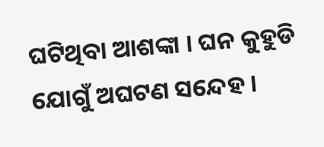ଘଟିଥିବା ଆଶଙ୍କା । ଘନ କୁହୁଡି ଯୋଗୁଁ ଅଘଟଣ ସନ୍ଦେହ ।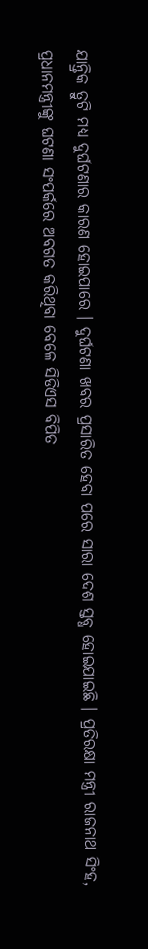ଯାନ୍ତ୍ରିକ ତ୍ରୁଟି ମଧ୍ୟ ଦୁର୍ଘଟଣାର କାରଣ ହୋଇପାରେ । ଦୁର୍ଘଟଣା ଖବର ପ୍ରସାରିତ ହେବା ପରେ ସାରା ଦେଶ ସ୍ତବ୍ଧ ହୋଇଯାଇଛି । ପ୍ରତିରକ୍ଷା ମନ୍ତ୍ରୀ ରାଜନାଥ ସିଂହ, ପ୍ରଧାନମନ୍ତ୍ରୀଙ୍କୁ ଘଟଣା ସଂପର୍କରେ ଅବଗତ କରିଥିବା ବେଳେ ସିଡିଏସ ବିପିତ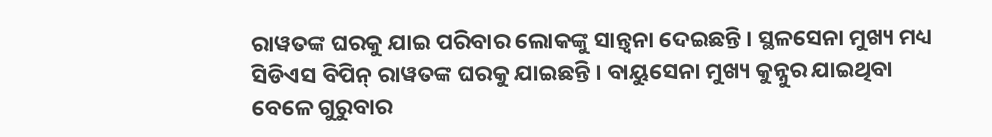ରାୱତଙ୍କ ଘରକୁ ଯାଇ ପରିବାର ଲୋକଙ୍କୁ ସାନ୍ତ୍ୱନା ଦେଇଛନ୍ତି । ସ୍ଥଳସେନା ମୁଖ୍ୟ ମଧ୍ୟ ସିଡିଏସ ବିପିନ୍ ରାୱତଙ୍କ ଘରକୁ ଯାଇଛନ୍ତି । ବାୟୁସେନା ମୁଖ୍ୟ କୁନ୍ନୁର ଯାଇଥିବା ବେଳେ ଗୁରୁବାର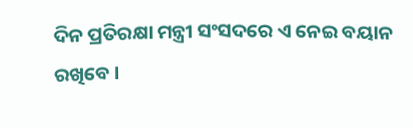ଦିନ ପ୍ରତିରକ୍ଷା ମନ୍ତ୍ରୀ ସଂସଦରେ ଏ ନେଇ ବୟାନ ରଖିବେ ।